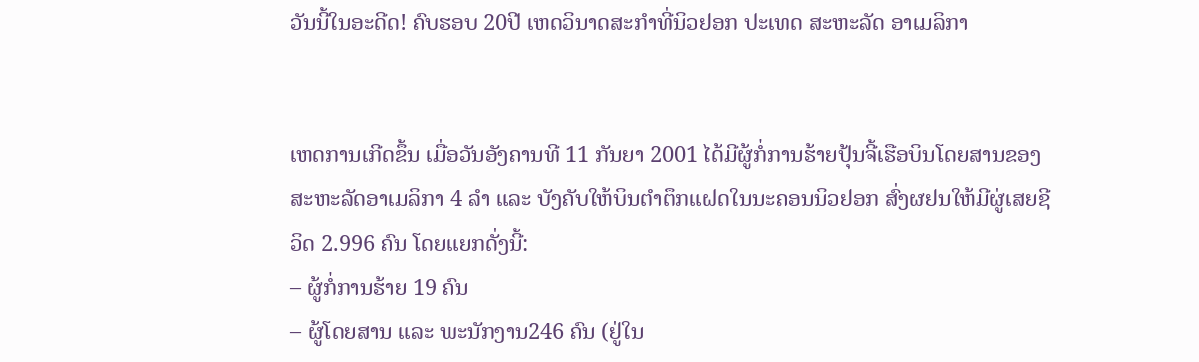ວັນນີ້ໃນອະດີດ! ຄົບຮອບ 20ປີ ເຫດວິນາດສະກຳທີ່ນິວຢອກ ປະເທດ ສະຫະລັດ ອາເມລິກາ


ເຫດການເກີດຂຶ້ນ ເມື່ອວັນອັງຄານທີ 11 ກັນຍາ 2001 ໄດ້ມີຜູ້ກໍ່ການຮ້າຍປຸ້ນຈີ້ເຮືອບິນໂດຍສານຂອງສະຫະລັດອາເມລິກາ 4 ລຳ ແລະ ບັງຄັບໃຫ້ບິນຕຳຕຶກແຝດໃນນະຄອນນິວຢອກ ສົ່ງຜຢນໃຫ້ມີຜູ່ເສຍຊີວິດ 2.996 ຄົນ ໂດຍແຍກດັ່ງນີ້:
– ຜູ້ກໍ່ການຮ້າຍ 19 ຄົນ
– ຜູ້ໂດຍສານ ແລະ ພະນັກງານ246 ຄົນ (ຢູ່ໃນ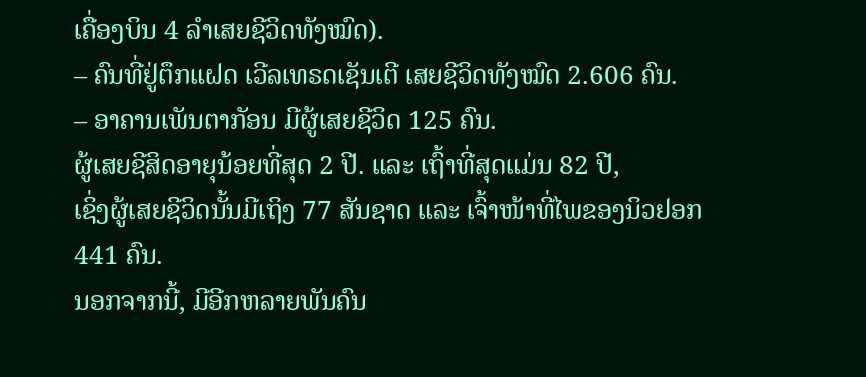ເຄື່ອງບິນ 4 ລຳເສຍຊີວິດທັງໝົດ).
– ຄົນທີ່ຢູ່ຕຶກແຝດ ເວີລເທຣດເຊັນເຕີ ເສຍຊີວິດທັງໝົດ 2.606 ຄົນ.
– ອາຄານເພັນຕາກັອນ ມີຜູ້ເສຍຊີວິດ 125 ຄົນ.
ຜູ້ເສຍຊີສິດອາຍຸນ້ອຍທີ່ສຸດ 2 ປີ. ແລະ ເຖົ້າທີ່ສຸດແມ່ນ 82 ປີ,
ເຊິ່ງຜູ້ເສຍຊີວິດນັ້ນມີເຖິງ 77 ສັນຊາດ ແລະ ເຈົ້າໜ້າທີ່ໄພຂອງນິວຢອກ 441 ຄົນ.
ນອກຈາກນີ້, ມີອີກຫລາຍພັນຄົນ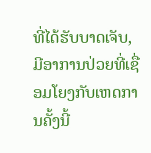ທີ່ໄດ້ຮັບບາດເຈັບ, ມີອາການປ່ວຍທີ່ເຊື່ອມໂຍງກັບເຫດການຄັ້ງນີ້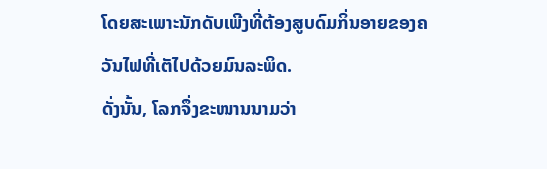ໂດຍສະເພາະນັກດັບເພີງທີ່ຕ້ອງສູບດົມກິ່ນອາຍຂອງຄວັນໄຟທີ່ເຕັໄປດ້ວຍມົນລະພິດ.
ດັ່ງນັ້ນ, ໂລກຈຶ່ງຂະໜານນາມວ່າ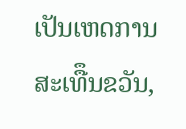ເປັນເຫດການສະເທືຶນຂວັນ,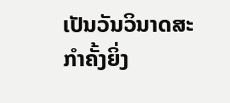ເປັນວັນວິນາດສະກຳຄັ້ງຍິ່ງ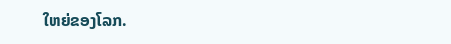ໃຫຍ່ຂອງໂລກ.